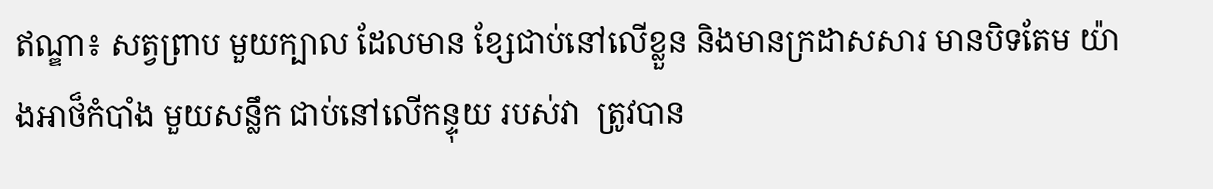ឥណ្ឌា៖ សត្វព្រាប មួយក្បាល ដែលមាន ខ្សែជាប់នៅលើខ្លួន និងមានក្រដាសសារ មានបិទតែម យ៉ាងអាថ៏កំបាំង មួយសន្លឹក ជាប់នៅលើកន្ទុយ របស់វា  ត្រូវបាន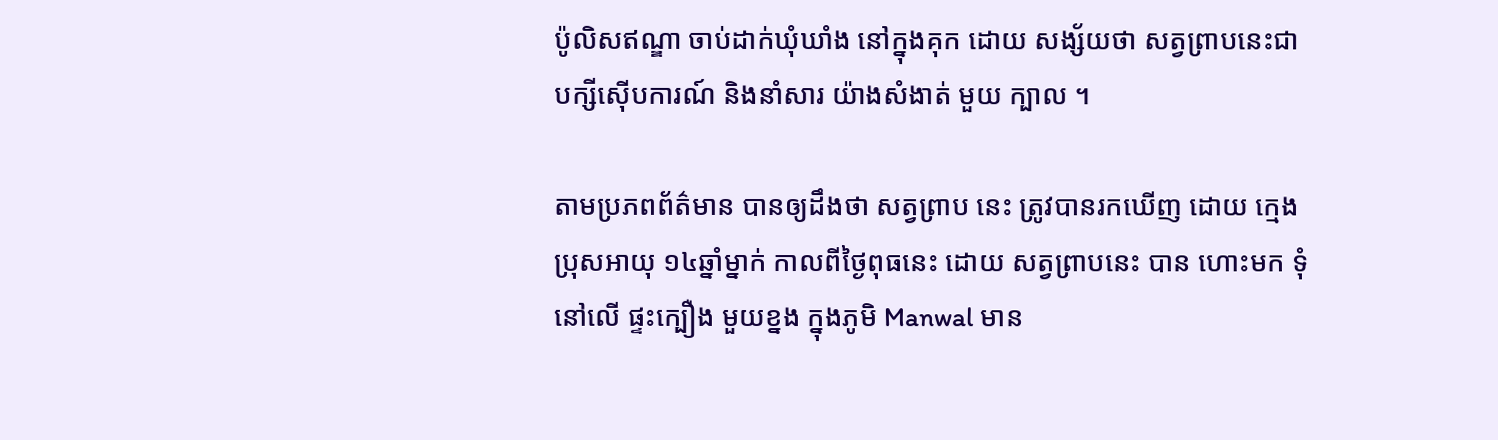ប៉ូលិសឥណ្ឌា ចាប់ដាក់ឃុំឃាំង នៅក្នុងគុក ដោយ សង្ស័យថា សត្វព្រាបនេះជា បក្សីស៊ើបការណ៍ និងនាំសារ យ៉ាងសំងាត់ មួយ ក្បាល ។

តាមប្រភពព័ត៌មាន បានឲ្យដឹងថា សត្វព្រាប នេះ ត្រូវបានរកឃើញ ដោយ ក្មេងប្រុសអាយុ ១៤ឆ្នាំម្នាក់ កាលពីថ្ងៃពុធនេះ ដោយ សត្វព្រាបនេះ បាន ហោះមក ទុំនៅលើ ផ្ទះក្បឿង មួយខ្នង ក្នុងភូមិ Manwal មាន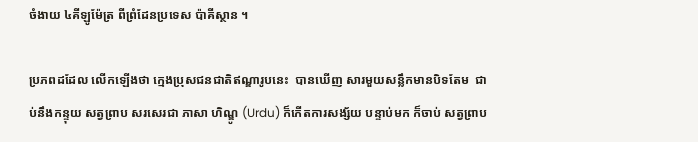ចំងាយ ៤គីឡូម៉ែត្រ ពីព្រំដែនប្រទេស ប៉ាគីស្ថាន ។

ប្រភពដដែល លើកឡើងថា ក្មេងប្រុសជនជាតិឥណ្ឌារូបនេះ  បានឃើញ សារមួយសន្លឹកមានបិទតែម  ជាប់នឹងកន្ទុយ សត្វព្រាប សរសេរជា ភាសា ហិណ្ឌូ (Urdu) ក៏កើតការសង្ស័យ បន្ទាប់មក ក៏ចាប់ សត្វព្រាប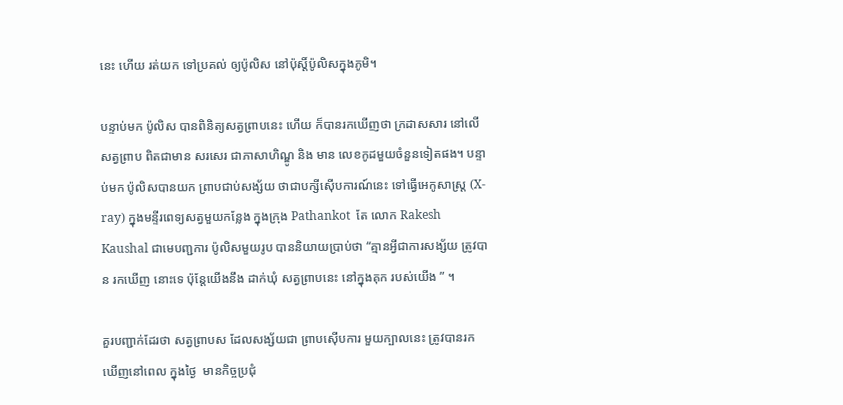នេះ ហើយ រត់យក ទៅប្រគល់ ឲ្យប៉ូលិស នៅប៉ុស្តិ៍ប៉ូលិសក្នុងភូមិ។

បន្ទាប់មក ប៉ូលិស បានពិនិត្យសត្វព្រាបនេះ ហើយ ក៏បានរកឃើញថា ក្រដាសសារ នៅលើ សត្វព្រាប ពិតជាមាន សរសេរ ជាភាសាហិណ្ឌូ និង មាន លេខកូដមួយចំនួនទៀតផង។ បន្ទាប់មក ប៉ូលិសបានយក ព្រាបជាប់សង្ស័យ ថាជាបក្សីស៊ើបការណ៍នេះ ទៅធ្វើអេកូសាស្ត្រ (X-ray) ក្នុងមន្ទីរពេទ្យសត្វមួយកន្លែង ក្នុងក្រុង Pathankot  តែ លោក Rakesh Kaushal ជាមេបញ្ជការ ប៉ូលិសមួយរូប បាននិយាយប្រាប់ថា “គ្មានអ្វីជាការសង្ស័យ ត្រូវបាន រកឃើញ នោះទេ ប៉ុន្តែយើងនឹង ដាក់ឃុំ សត្វព្រាបនេះ នៅក្នុងគុក របស់យើង ” ។

គួរបញ្ជាក់ដែរថា សត្វព្រាបស ដែលសង្ស័យជា ព្រាបស៊ើបការ មួយក្បាលនេះ ត្រូវបានរកឃើញនៅពេល ក្នុងថ្ងៃ  មានកិច្ចប្រជុំ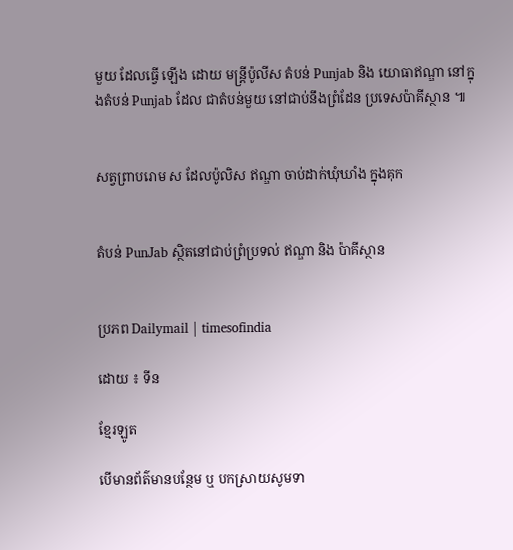មួយ ដែលធ្វើ ឡើង ដោយ មន្ត្រីប៉ូលីស តំបន់ Punjab និង យោធាឥណ្ឌា នៅក្នុងតំបន់ Punjab ដែល ជាតំបន់មួយ នៅជាប់នឹងព្រំដែន ប្រទេសប៉ាគីស្ថាន ៕


សត្វព្រាបរោម ស ដែលប៉ូលិស ឥណ្ឌា ចាប់ដាក់ឃុំឃាំង ក្នុងគុក


តំបន់ PunJab ស្ថិតនៅជាប់ព្រំប្រទល់ ឥណ្ឌា និង ប៉ាគីស្ថាន


ប្រភព Dailymail | timesofindia

ដោយ ៖ ទីន

ខ្មែរឡូត

បើមានព័ត៌មានបន្ថែម ឬ បកស្រាយសូមទា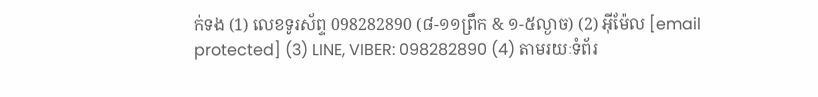ក់ទង (1) លេខទូរស័ព្ទ 098282890 (៨-១១ព្រឹក & ១-៥ល្ងាច) (2) អ៊ីម៉ែល [email protected] (3) LINE, VIBER: 098282890 (4) តាមរយៈទំព័រ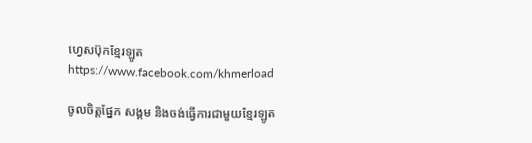ហ្វេសប៊ុកខ្មែរឡូត https://www.facebook.com/khmerload

ចូលចិត្តផ្នែក សង្គម និងចង់ធ្វើការជាមួយខ្មែរឡូត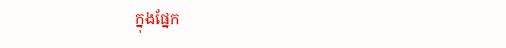ក្នុងផ្នែក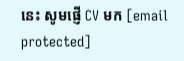នេះ សូមផ្ញើ CV មក [email protected]